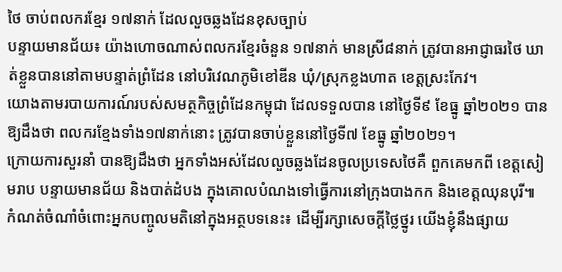ថៃ ចាប់ពលករខ្មែរ ១៧នាក់ ដែលលួចឆ្លងដែនខុសច្បាប់
បន្ទាយមានជ័យ៖ យ៉ាងហោចណាស់ពលករខ្មែរចំនួន ១៧នាក់ មានស្រី៨នាក់ ត្រូវបានអាជ្ញាធរថៃ ឃាត់ខ្លួនបាននៅតាមបន្ទាត់ព្រំដែន នៅបរិវេណភូមិខៅឌីន ឃុំ/ស្រុកខ្លងហាត ខេត្តស្រះកែវ។
យោងតាមរបាយការណ៍របស់សមត្ថកិច្ចព្រំដែនកម្ពុជា ដែលទទួលបាន នៅថ្ងៃទី៩ ខែធ្នូ ឆ្នាំ២០២១ បានឱ្យដឹងថា ពលករខ្មែងទាំង១៧នាក់នោះ ត្រូវបានចាប់ខ្លួននៅថ្ងៃទី៧ ខែធ្នូ ឆ្នាំ២០២១។
ក្រោយការសួរនាំ បានឱ្យដឹងថា អ្នកទាំងអស់ដែលលួចឆ្លងដែនចូលប្រទេសថៃគឺ ពួកគេមកពី ខេត្តសៀមរាប បន្ទាយមានជ័យ និងបាត់ដំបង ក្នុងគោលបំណងទៅធ្វើការនៅក្រុងបាងកក និងខេត្តឈុនបុរី៕
កំណត់ចំណាំចំពោះអ្នកបញ្ចូលមតិនៅក្នុងអត្ថបទនេះ៖ ដើម្បីរក្សាសេចក្ដីថ្លៃថ្នូរ យើងខ្ញុំនឹងផ្សាយ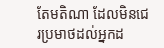តែមតិណា ដែលមិនជេរប្រមាថដល់អ្នកដ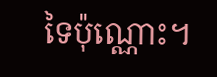ទៃប៉ុណ្ណោះ។